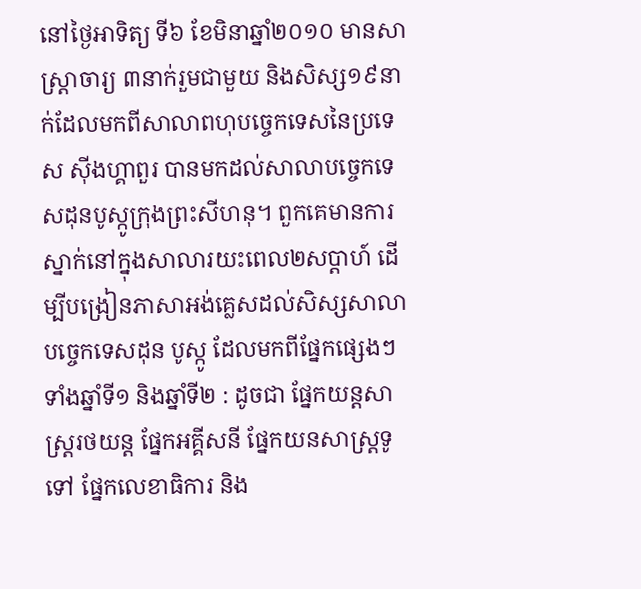នៅថ្ងៃអាទិត្យ ទី៦ ខែមិនាឆ្នាំ២០១០ មានសាស្រ្តាចារ្យ ៣នាក់រួមជាមួយ និងសិស្ស១៩នាក់ដែលមកពីសាលាពហុបច្ចេកទេសនៃប្រទេស ស៊ីងហ្គាពួរ បានមកដល់សាលាបច្ចេកទេសដុនបូស្កូក្រុងព្រះសីហនុ។ ពួកគេមានការស្នាក់នៅក្នុងសាលារយះពេល២សប្តាហ៍ ដើម្បីបង្រៀនភាសាអង់គ្លេសដល់សិស្សសាលាបច្ចេកទេសដុន បូស្កូ ដែលមកពីផ្នែកផ្សេងៗទាំងឆ្នាំទី១ និងឆ្នាំទី២ : ដូចជា ផ្នែកយន្តសាស្រ្តរថយន្ត ផ្នែកអគ្គីសនី ផ្នែកយនសាស្រ្តទូទៅ ផ្នែកលេខាធិការ និង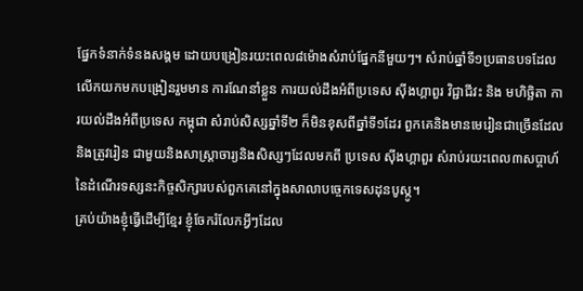ផ្នែកទំនាក់ទំនងសង្គម ដោយបង្រៀនរយះពេល៨ម៉ោងសំរាប់ផ្នែកនីមួយៗ។ សំរាប់ឆ្នាំទី១ប្រធានបទដែលលើកយកមកបង្រៀនរួមមាន ការណែនាំខ្លួន ការយល់ដឹងអំពីប្រទេស ស៊ីងហ្គាពួរ វិជ្ជាជីវះ និង មហិច្ឆិតា ការយល់ដឹងអំពីប្រទេស កម្ពុជា សំរាប់សិស្សឆ្នាំទី២ ក៏មិនខុសពីឆ្នាំទី១ដែរ ពួកគេនិងមានមេរៀនជាច្រើនដែលនិងត្រូវរៀន ជាមួយនិងសាស្រ្តាចារ្យនិងសិស្សៗដែលមកពី ប្រទេស ស៊ីងហ្គាពួរ សំរាប់រយះពេល៣សប្តាហ៍ នៃដំណើរទស្សនះកិច្ចសិក្សារបស់ពួកគេនៅក្នុងសាលាបច្ចេកទេសដុនបូស្កូ។
គ្រប់យ៉ាងខ្ញុំធ្វើដើម្បីខ្មែរ ខ្ញុំចែករំលែកអ្វីៗដែល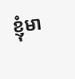ខ្ញុំមា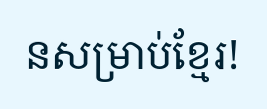នសម្រាប់ខ្មែរ!